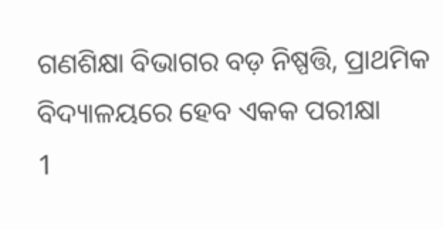ଗଣଶିକ୍ଷା ବିଭାଗର ବଡ଼ ନିଷ୍ପତ୍ତି, ପ୍ରାଥମିକ ବିଦ୍ୟାଳୟରେ ହେବ ଏକକ ପରୀକ୍ଷା
1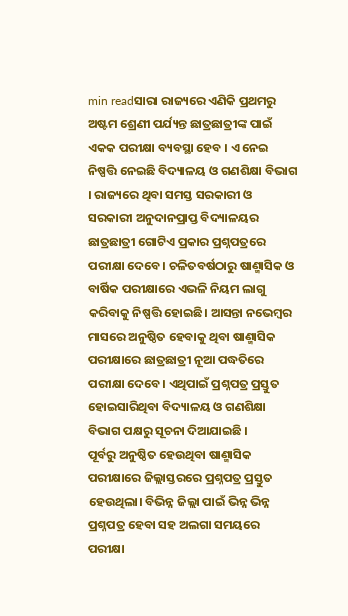min readସାରା ରାଜ୍ୟରେ ଏଣିକି ପ୍ରଥମରୁ ଅଷ୍ଟମ ଶ୍ରେଣୀ ପର୍ଯ୍ୟନ୍ତ ଛାତ୍ରଛାତ୍ରୀଙ୍କ ପାଇଁ ଏକକ ପରୀକ୍ଷା ବ୍ୟବସ୍ଥା ହେବ । ଏ ନେଇ ନିଷ୍ପତ୍ତି ନେଇଛି ବିଦ୍ୟାଳୟ ଓ ଗଣଶିକ୍ଷା ବିଭାଗ । ରାଜ୍ୟରେ ଥିବା ସମସ୍ତ ସରକାରୀ ଓ ସରକାରୀ ଅନୁଦାନପ୍ରାପ୍ତ ବିଦ୍ୟାଳୟର ଛାତ୍ରଛାତ୍ରୀ ଗୋଟିଏ ପ୍ରକାର ପ୍ରଶ୍ନପତ୍ରରେ ପରୀକ୍ଷା ଦେବେ। ଚଳିତବର୍ଷଠାରୁ ଷାଣ୍ମାସିକ ଓ ବାର୍ଷିକ ପରୀକ୍ଷାରେ ଏଭଳି ନିୟମ ଲାଗୁ କରିବାକୁ ନିଷ୍ପତ୍ତି ହୋଇଛି। ଆସନ୍ତା ନଭେମ୍ବର ମାସରେ ଅନୁଷ୍ଠିତ ହେବାକୁ ଥିବା ଷାଣ୍ମାସିକ ପରୀକ୍ଷାରେ ଛାତ୍ରଛାତ୍ରୀ ନୂଆ ପଦ୍ଧତିରେ ପରୀକ୍ଷା ଦେବେ। ଏଥିପାଇଁ ପ୍ରଶ୍ନପତ୍ର ପ୍ରସ୍ତୁତ ହୋଇସାରିଥିବା ବିଦ୍ୟାଳୟ ଓ ଗଣଶିକ୍ଷା ବିଭାଗ ପକ୍ଷରୁ ସୂଚନା ଦିଆଯାଇଛି ।
ପୂର୍ବରୁ ଅନୁଷ୍ଠିତ ହେଉଥିବା ଷାଣ୍ମାସିକ ପରୀକ୍ଷାରେ ଜିଲ୍ଲାସ୍ତରରେ ପ୍ରଶ୍ନପତ୍ର ପ୍ରସ୍ତୁତ ହେଉଥିଲା। ବିଭିନ୍ନ ଜିଲ୍ଲା ପାଇଁ ଭିନ୍ନ ଭିନ୍ନ ପ୍ରଶ୍ନପତ୍ର ହେବା ସହ ଅଲଗା ସମୟରେ ପରୀକ୍ଷା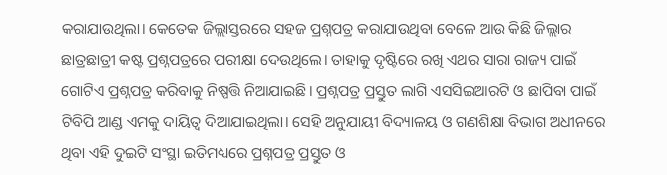କରାଯାଉଥିଲା। କେତେକ ଜିଲ୍ଲାସ୍ତରରେ ସହଜ ପ୍ରଶ୍ନପତ୍ର କରାଯାଉଥିବା ବେଳେ ଆଉ କିଛି ଜିଲ୍ଲାର ଛାତ୍ରଛାତ୍ରୀ କଷ୍ଟ ପ୍ରଶ୍ନପତ୍ରରେ ପରୀକ୍ଷା ଦେଉଥିଲେ। ତାହାକୁ ଦୃଷ୍ଟିରେ ରଖି ଏଥର ସାରା ରାଜ୍ୟ ପାଇଁ ଗୋଟିଏ ପ୍ରଶ୍ନପତ୍ର କରିବାକୁ ନିଷ୍ପତ୍ତି ନିଆଯାଇଛି। ପ୍ରଶ୍ନପତ୍ର ପ୍ରସ୍ତୁତ ଲାଗି ଏସସିଇଆରଟି ଓ ଛାପିବା ପାଇଁ ଟିବିପି ଆଣ୍ଡ ଏମକୁ ଦାୟିତ୍ବ ଦିଆଯାଇଥିଲା। ସେହି ଅନୁଯାୟୀ ବିଦ୍ୟାଳୟ ଓ ଗଣଶିକ୍ଷା ବିଭାଗ ଅଧୀନରେ ଥିବା ଏହି ଦୁଇଟି ସଂସ୍ଥା ଇତିମଧ୍ୟରେ ପ୍ରଶ୍ନପତ୍ର ପ୍ରସ୍ତୁତ ଓ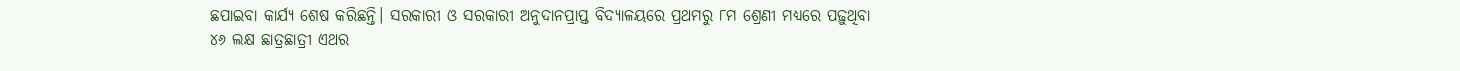ଛପାଇବା କାର୍ଯ୍ୟ ଶେଷ କରିଛନ୍ତି। ସରକାରୀ ଓ ସରକାରୀ ଅନୁଦାନପ୍ରାପ୍ତ ବିଦ୍ୟାଳୟରେ ପ୍ରଥମରୁ ୮ମ ଶ୍ରେଣୀ ମଧ୍ୟରେ ପଢ଼ୁଥିବା ୪୬ ଲକ୍ଷ ଛାତ୍ରଛାତ୍ରୀ ଏଥର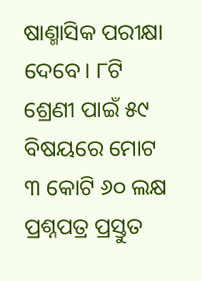ଷାଣ୍ମାସିକ ପରୀକ୍ଷା ଦେବେ। ୮ଟି ଶ୍ରେଣୀ ପାଇଁ ୫୯ ବିଷୟରେ ମୋଟ ୩ କୋଟି ୬୦ ଲକ୍ଷ ପ୍ରଶ୍ନପତ୍ର ପ୍ରସ୍ତୁତ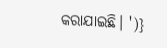କରାଯାଇଛି। ')}